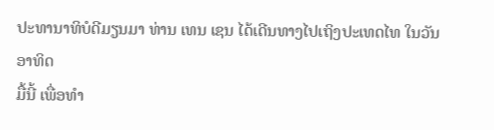ປະທານາທິບໍດີມຽນມາ ທ່ານ ເທນ ເຊນ ໄດ້ເດີນທາງໄປເຖິງປະເທດໄທ ໃນວັນອາທິດ
ມື້ນີ້ ເພື່ອທໍາ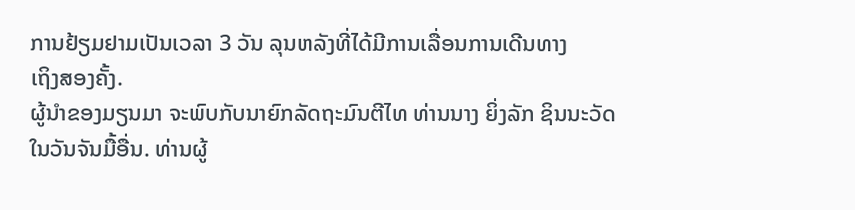ການຢ້ຽມຢາມເປັນເວລາ 3 ວັນ ລຸນຫລັງທີ່ໄດ້ມີການເລື່ອນການເດີນທາງ
ເຖິງສອງຄັ້ງ.
ຜູ້ນໍາຂອງມຽນມາ ຈະພົບກັບນາຍົກລັດຖະມົນຕີໄທ ທ່ານນາງ ຍິ່ງລັກ ຊິນນະວັດ
ໃນວັນຈັນມື້ອື່ນ. ທ່ານຜູ້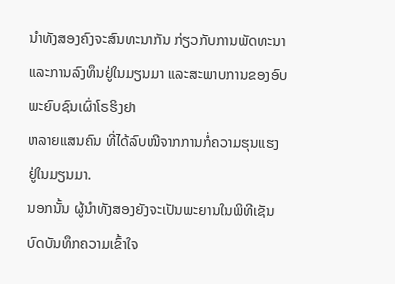ນໍາທັງສອງຄົງຈະສົນທະນາກັນ ກ່ຽວກັບການພັດທະນາ
ແລະການລົງທຶນຢູ່ໃນມຽນມາ ແລະສະພາບການຂອງອົບພະຍົບຊົນເຜົ່າໂຣຮິງຢາ
ຫລາຍແສນຄົນ ທີ່ໄດ້ລົບໜີຈາກການກໍ່ຄວາມຮຸນແຮງ ຢູ່ໃນມຽນມາ.
ນອກນັ້ນ ຜູ້ນໍາທັງສອງຍັງຈະເປັນພະຍານໃນພິທີເຊັນບົດບັນທຶກຄວາມເຂົ້າໃຈ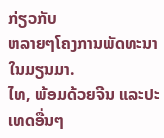ກ່ຽວກັບ
ຫລາຍໆໂຄງການພັດທະນາໃນມຽນມາ.
ໄທ, ພ້ອມດ້ວຍຈີນ ແລະປະເທດອື່ນໆ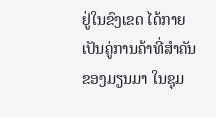ຢູ່ໃນຂົງເຂດ ໄດ້ກາຍເປັນຄູ່ການຄ້າທີ່ສໍາຄັນ
ຂອງມຽນມາ ໃນຊຸມ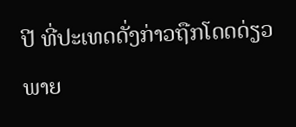ປີ ທີ່ປະເທດດັ່ງກ່າວຖືກໂດດດ່ຽວ ພາຍ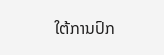ໃຕ້ການປົກ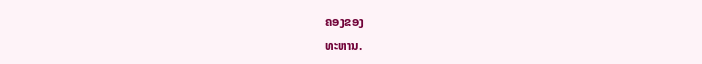ຄອງຂອງ
ທະຫານ.